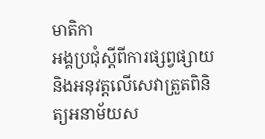មាតិកា
អង្គប្រជុំស្ដីពីការផ្សព្វផ្សាយ និងអនុវត្តលើសេវាត្រួតពិនិត្យអនាម័យស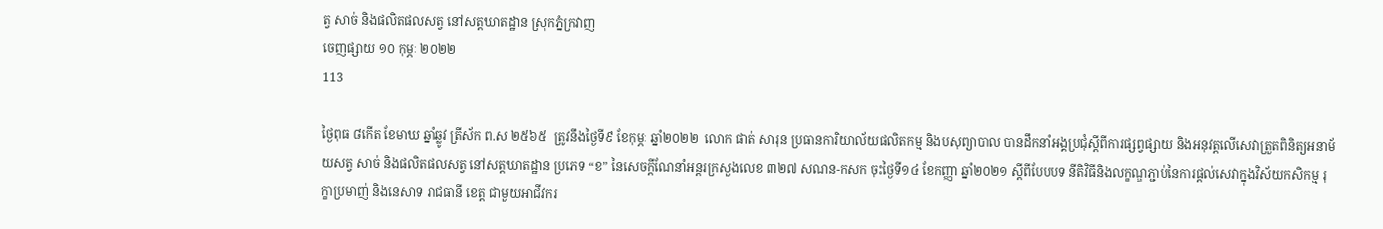ត្វ សាច់ និងផលិតផលសត្វ នៅសត្តឃាតដ្ឋាន ស្រុកភ្នំក្រវាញ
ចេញផ្សាយ ១០ កុម្ភៈ ២០២២
113

ថ្ងៃពុធ ៨កើត ខែមាឃ ឆ្នាំឆ្លូវ ត្រីស័ក ព.ស ២៥៦៥  ត្រូវនឹងថ្ងៃទី៩ ខែកុម្ភៈ ឆ្នាំ២០២២  លោក ផាត់ សារុន ប្រធានការិយាល័យផលិតកម្ម និងបសុព្យាបាល បានដឹកនាំអង្គប្រជុំស្ដីពីការផ្សព្វផ្សាយ និងអនុវត្តលើសេវាត្រួតពិនិត្យអនាម័យសត្វ សាច់ និងផលិតផលសត្វ នៅសត្តឃាតដ្ឋាន ប្រភេទ “ខ” នៃសេចក្តីណែនាំអន្តរក្រសួងលេខ ៣២៧ សណន-កសក ចុះថ្ងៃទី១៤ ខែកញ្ញា ឆ្នាំ២០២១ ស្តីពីបែបបទ នីតិវិធីនិងលក្ខណ្ឌភ្ជាប់នៃការផ្តល់សេវាក្នុងវិស័យកសិកម្ម រុក្ខាប្រមាញ់ និងនេសាទ រាជធានី ខេត្ត ជាមួយអាជីវករ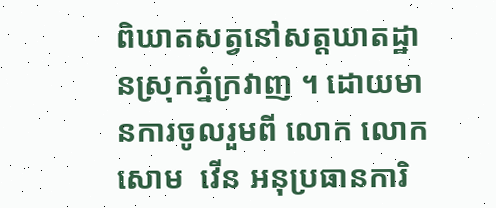ពិឃាតសត្វនៅសត្តឃាតដ្ឋានស្រុកភ្នំក្រវាញ ។ ដោយមានការចូលរួមពី លោក លោក សោម  វើន អនុប្រធានការិ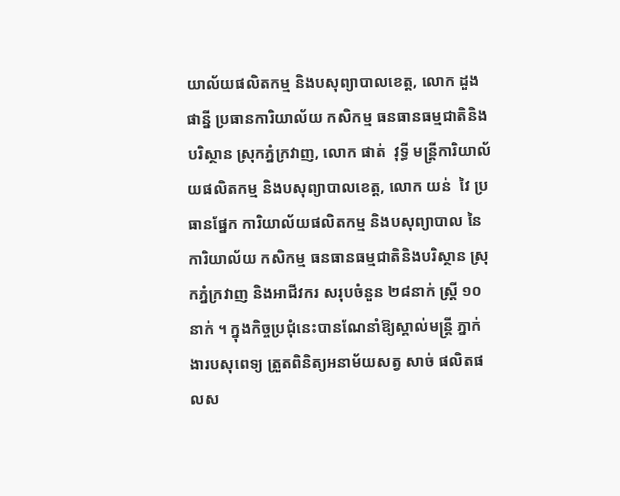យាល័យផលិតកម្ម និងបសុព្យាបាលខេត្ត, លោក ដួង ផាន្នី ប្រធានការិយាល័យ កសិកម្ម ធនធានធម្មជាតិនិងបរិស្ថាន ស្រុកភ្នំក្រវាញ, លោក ផាត់  វុទ្ធី មន្ត្រីការិយាល័យផលិតកម្ម និងបសុព្យាបាលខេត្ត, លោក យន់  វៃ ប្រធានផ្នែក ការិយាល័យផលិតកម្ម និងបសុព្យាបាល នៃការិយាល័យ កសិកម្ម ធនធានធម្មជាតិនិងបរិស្ថាន ស្រុកភ្នំក្រវាញ និងអាជីវករ សរុបចំនួន ២៨នាក់ ស្រ្តី ១០នាក់ ។ ក្នុងកិច្ចប្រជុំនេះបានណែនាំឱ្យស្គាល់មន្ត្រី ភ្នាក់ងារបសុពេទ្យ ត្រួតពិនិត្យអនាម័យសត្វ សាច់ ផលិតផលស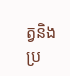ត្វនិងប្រ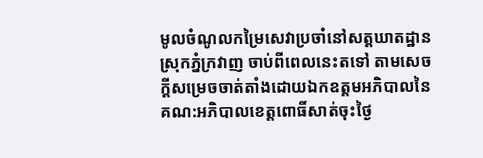មូលចំណូលកម្រៃសេវាប្រចាំនៅសត្តឃាតដ្ឋានស្រុកភ្នំក្រវាញ ចាប់ពីពេលនេះតទៅ តាមសេចក្តីសម្រេចចាត់តាំងដោយឯកឧត្តមអភិបាលនៃគណ:អភិបាលខេត្តពោធិ៍សាត់ចុះថ្ងៃ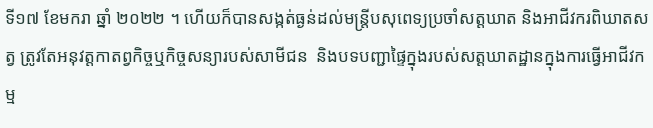ទី១៧ ខែមករា ឆ្នាំ ២០២២ ។ ហើយក៏បានសង្កត់ធ្ងន់ដល់មន្ត្រីបសុពេទ្យប្រចាំសត្តឃាត និងអាជីវករពិឃាតសត្វ ត្រូវតែអនុវត្តកាតព្វកិច្ចឬកិច្ចសន្យារបស់សាមីជន  និងបទបញ្ជាផ្ទៃក្នុងរបស់សត្តឃាតដ្ឋានក្នុងការធ្វើអាជីវកម្ម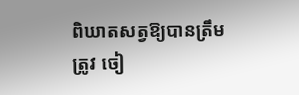ពិឃាតសត្វឱ្យបានត្រឹមត្រូវ ចៀ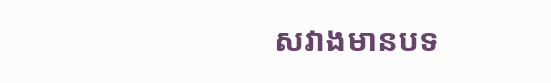សវាងមានបទ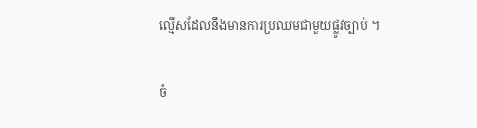ល្មើសដែលនឹងមានការប្រឈមជាមួយផ្លូវច្បាប់ ។

ចំ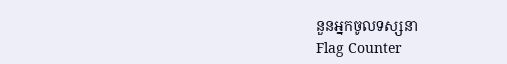នួនអ្នកចូលទស្សនា
Flag Counter